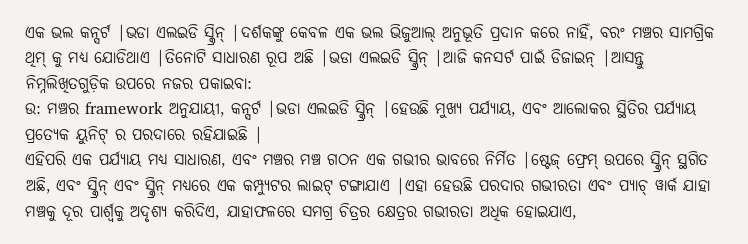ଏକ ଭଲ କନ୍ସର୍ଟ |ଭଡା ଏଲଇଡି ସ୍କ୍ରିନ୍ |ଦର୍ଶକଙ୍କୁ କେବଳ ଏକ ଭଲ ଭିଜୁଆଲ୍ ଅନୁଭୂତି ପ୍ରଦାନ କରେ ନାହିଁ, ବରଂ ମଞ୍ଚର ସାମଗ୍ରିକ ଥିମ୍ କୁ ମଧ୍ୟ ଯୋଡିଥାଏ |ତିନୋଟି ସାଧାରଣ ରୂପ ଅଛି |ଭଡା ଏଲଇଡି ସ୍କ୍ରିନ୍ |ଆଜି କନସର୍ଟ ପାଇଁ ଡିଜାଇନ୍ |ଆସନ୍ତୁ ନିମ୍ନଲିଖିତଗୁଡ଼ିକ ଉପରେ ନଜର ପକାଇବା:
ଉ: ମଞ୍ଚର framework ଅନୁଯାୟୀ, କନ୍ସର୍ଟ |ଭଡା ଏଲଇଡି ସ୍କ୍ରିନ୍ |ହେଉଛି ମୁଖ୍ୟ ପର୍ଯ୍ୟାୟ, ଏବଂ ଆଲୋକର ସ୍ଥିତିର ପର୍ଯ୍ୟାୟ ପ୍ରତ୍ୟେକ ୟୁନିଟ୍ ର ପରଦାରେ ରହିଯାଇଛି |
ଏହିପରି ଏକ ପର୍ଯ୍ୟାୟ ମଧ୍ୟ ସାଧାରଣ, ଏବଂ ମଞ୍ଚର ମଞ୍ଚ ଗଠନ ଏକ ଗଭୀର ଭାବରେ ନିର୍ମିତ |ଷ୍ଟେଜ୍ ଫ୍ରେମ୍ ଉପରେ ସ୍କ୍ରିନ୍ ସ୍ଥଗିତ ଅଛି, ଏବଂ ସ୍କ୍ରିନ୍ ଏବଂ ସ୍କ୍ରିନ୍ ମଧ୍ୟରେ ଏକ କମ୍ପ୍ୟୁଟର ଲାଇଟ୍ ଟଙ୍ଗାଯାଏ |ଏହା ହେଉଛି ପରଦାର ଗଭୀରତା ଏବଂ ପ୍ୟାଚ୍ ୱାର୍କ ଯାହା ମଞ୍ଚକୁ ଦୂର ପାର୍ଶ୍ୱକୁ ଅଦୃଶ୍ୟ କରିଦିଏ, ଯାହାଫଳରେ ସମଗ୍ର ଚିତ୍ରର କ୍ଷେତ୍ରର ଗଭୀରତା ଅଧିକ ହୋଇଯାଏ,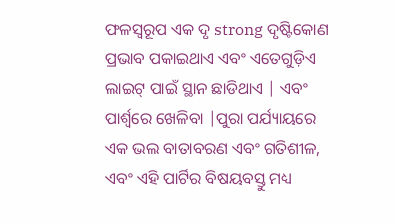ଫଳସ୍ୱରୂପ ଏକ ଦୃ strong ଦୃଷ୍ଟିକୋଣ ପ୍ରଭାବ ପକାଇଥାଏ ଏବଂ ଏତେଗୁଡ଼ିଏ ଲାଇଟ୍ ପାଇଁ ସ୍ଥାନ ଛାଡିଥାଏ | ଏବଂ ପାର୍ଶ୍ୱରେ ଖେଳିବା |ପୁରା ପର୍ଯ୍ୟାୟରେ ଏକ ଭଲ ବାତାବରଣ ଏବଂ ଗତିଶୀଳ, ଏବଂ ଏହି ପାର୍ଟିର ବିଷୟବସ୍ତୁ ମଧ୍ୟ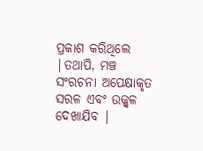ପ୍ରକାଶ କରିଥିଲେ |ତଥାପି, ମଞ୍ଚ ସଂରଚନା ଅପେକ୍ଷାକୃତ ସରଳ ଏବଂ ଉଜ୍ଜ୍ୱଳ ଦେଖାଯିବ |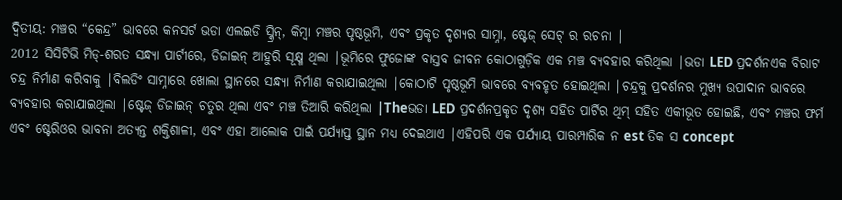ଦ୍ୱିତୀୟ: ମଞ୍ଚର “କେନ୍ଦ୍ର” ଭାବରେ କନସର୍ଟ ଭଡା ଏଲଇଡି ସ୍କ୍ରିନ୍, କିମ୍ବା ମଞ୍ଚର ପୃଷ୍ଠଭୂମି, ଏବଂ ପ୍ରକୃତ ଦୃଶ୍ୟର ସାମ୍ନା, ଷ୍ଟେଜ୍ ସେଟ୍ ର ରଚନା |
2012 ସିସିଟିଭି ମିଡ୍-ଶରତ ସନ୍ଧ୍ୟା ପାର୍ଟୀରେ, ଡିଜାଇନ୍ ଆହୁରି ସୂକ୍ଷ୍ମ ଥିଲା |ଭୂମିରେ ଫୁଜୋଙ୍କ ବାସ୍ତବ ଜୀବନ କୋଠାଗୁଡ଼ିକ ଏକ ମଞ୍ଚ ବ୍ୟବହାର କରିଥିଲା |ଭଡା LED ପ୍ରଦର୍ଶନଏକ ବିରାଟ ଚନ୍ଦ୍ର ନିର୍ମାଣ କରିବାକୁ |ବିଲଡିଂ ସାମ୍ନାରେ ଖୋଲା ସ୍ଥାନରେ ସନ୍ଧ୍ୟା ନିର୍ମାଣ କରାଯାଇଥିଲା |କୋଠାଟି ପୃଷ୍ଠଭୂମି ଭାବରେ ବ୍ୟବହୃତ ହୋଇଥିଲା |ଚନ୍ଦ୍ରକୁ ପ୍ରଦର୍ଶନର ମୁଖ୍ୟ ଉପାଦାନ ଭାବରେ ବ୍ୟବହାର କରାଯାଇଥିଲା |ଷ୍ଟେଜ୍ ଡିଜାଇନ୍ ଚତୁର ଥିଲା ଏବଂ ମଞ୍ଚ ତିଆରି କରିଥିଲା |Theଭଡା LED ପ୍ରଦର୍ଶନପ୍ରକୃତ ଦୃଶ୍ୟ ସହିତ ପାର୍ଟିର ଥିମ୍ ସହିତ ଏକୀଭୂତ ହୋଇଛି, ଏବଂ ମଞ୍ଚର ଫର୍ମ ଏବଂ ଷ୍ଟେରିଓର ଭାବନା ଅତ୍ୟନ୍ତ ଶକ୍ତିଶାଳୀ, ଏବଂ ଏହା ଆଲୋକ ପାଇଁ ପର୍ଯ୍ୟାପ୍ତ ସ୍ଥାନ ମଧ୍ୟ ଦେଇଥାଏ |ଏହିପରି ଏକ ପର୍ଯ୍ୟାୟ ପାରମ୍ପାରିକ ନ est ତିକ ସ concept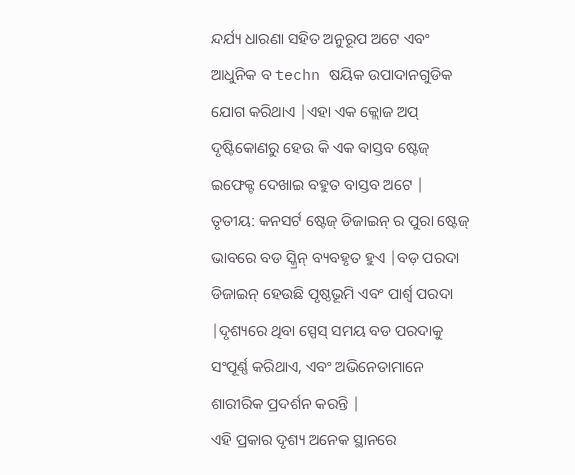ନ୍ଦର୍ଯ୍ୟ ଧାରଣା ସହିତ ଅନୁରୂପ ଅଟେ ଏବଂ ଆଧୁନିକ ବ techn ଷୟିକ ଉପାଦାନଗୁଡିକ ଯୋଗ କରିଥାଏ |ଏହା ଏକ କ୍ଲୋଜ ଅପ୍ ଦୃଷ୍ଟିକୋଣରୁ ହେଉ କି ଏକ ବାସ୍ତବ ଷ୍ଟେଜ୍ ଇଫେକ୍ଟ ଦେଖାଇ ବହୁତ ବାସ୍ତବ ଅଟେ |
ତୃତୀୟ: କନସର୍ଟ ଷ୍ଟେଜ୍ ଡିଜାଇନ୍ ର ପୁରା ଷ୍ଟେଜ୍ ଭାବରେ ବଡ ସ୍କ୍ରିନ୍ ବ୍ୟବହୃତ ହୁଏ |ବଡ଼ ପରଦା ଡିଜାଇନ୍ ହେଉଛି ପୃଷ୍ଠଭୂମି ଏବଂ ପାର୍ଶ୍ୱ ପରଦା |ଦୃଶ୍ୟରେ ଥିବା ସ୍ପେସ୍ ସମୟ ବଡ ପରଦାକୁ ସଂପୂର୍ଣ୍ଣ କରିଥାଏ, ଏବଂ ଅଭିନେତାମାନେ ଶାରୀରିକ ପ୍ରଦର୍ଶନ କରନ୍ତି |
ଏହି ପ୍ରକାର ଦୃଶ୍ୟ ଅନେକ ସ୍ଥାନରେ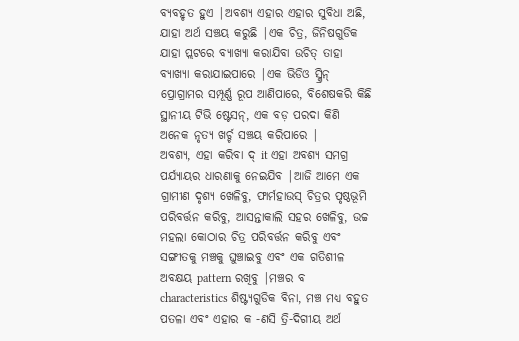ବ୍ୟବହୃତ ହୁଏ |ଅବଶ୍ୟ ଏହାର ଏହାର ସୁବିଧା ଅଛି, ଯାହା ଅର୍ଥ ସଞ୍ଚୟ କରୁଛି |ଏକ ଚିତ୍ର, ଜିନିଷଗୁଡିକ ଯାହା ପ୍ଲଟରେ ବ୍ୟାଖ୍ୟା କରାଯିବା ଉଚିତ୍ ତାହା ବ୍ୟାଖ୍ୟା କରାଯାଇପାରେ |ଏକ ଭିଡିଓ ସ୍କ୍ରିନ୍ ପ୍ରୋଗ୍ରାମର ସମ୍ପୂର୍ଣ୍ଣ ରୂପ ଆଣିପାରେ, ବିଶେଷକରି କିଛି ସ୍ଥାନୀୟ ଟିଭି ଷ୍ଟେସନ୍, ଏକ ବଡ଼ ପରଦା କିଣି ଅନେକ ନୃତ୍ୟ ଖର୍ଚ୍ଚ ସଞ୍ଚୟ କରିପାରେ |
ଅବଶ୍ୟ, ଏହା କରିବା ଦ୍ it ଏହା ଅବଶ୍ୟ ସମଗ୍ର ପର୍ଯ୍ୟାୟର ଧାରଣାକୁ ନେଇଯିବ |ଆଜି ଆମେ ଏକ ଗ୍ରାମୀଣ ଦୃଶ୍ୟ ଖେଳିବୁ, ଫାର୍ମହାଉସ୍ ଚିତ୍ରର ପୃଷ୍ଠଭୂମି ପରିବର୍ତ୍ତନ କରିବୁ, ଆସନ୍ତାକାଲି ସହର ଖେଳିବୁ, ଉଚ୍ଚ ମହଲା କୋଠାର ଚିତ୍ର ପରିବର୍ତ୍ତନ କରିବୁ ଏବଂ ସଙ୍ଗୀତକୁ ମଞ୍ଚକୁ ଘୁଞ୍ଚାଇବୁ ଏବଂ ଏକ ଗତିଶୀଳ ଅବକ୍ଷୟ pattern ରଖିବୁ |ମଞ୍ଚର ବ characteristics ଶିଷ୍ଟ୍ୟଗୁଡିକ ବିନା, ମଞ୍ଚ ମଧ୍ୟ ବହୁତ ପତଳା ଏବଂ ଏହାର କ -ଣସି ତ୍ରି-ଦିଗୀୟ ଅର୍ଥ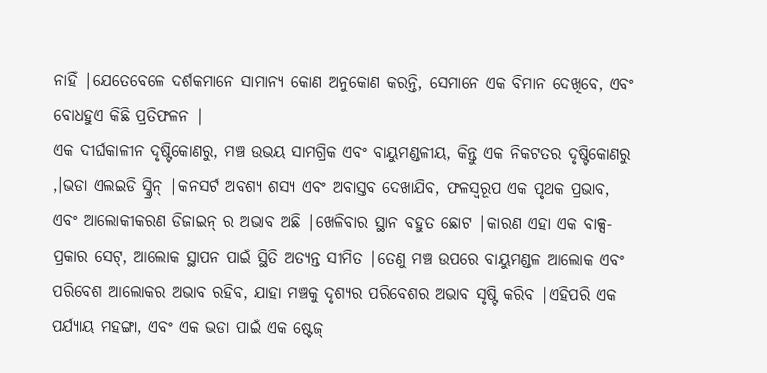ନାହିଁ |ଯେତେବେଳେ ଦର୍ଶକମାନେ ସାମାନ୍ୟ କୋଣ ଅନୁକୋଣ କରନ୍ତି, ସେମାନେ ଏକ ବିମାନ ଦେଖିବେ, ଏବଂ ବୋଧହୁଏ କିଛି ପ୍ରତିଫଳନ |
ଏକ ଦୀର୍ଘକାଳୀନ ଦୃଷ୍ଟିକୋଣରୁ, ମଞ୍ଚ ଉଭୟ ସାମଗ୍ରିକ ଏବଂ ବାୟୁମଣ୍ଡଳୀୟ, କିନ୍ତୁ ଏକ ନିକଟତର ଦୃଷ୍ଟିକୋଣରୁ ,।ଭଡା ଏଲଇଡି ସ୍କ୍ରିନ୍ |କନସର୍ଟ ଅବଶ୍ୟ ଶସ୍ୟ ଏବଂ ଅବାସ୍ତବ ଦେଖାଯିବ, ଫଳସ୍ୱରୂପ ଏକ ପୃଥକ ପ୍ରଭାବ, ଏବଂ ଆଲୋକୀକରଣ ଡିଜାଇନ୍ ର ଅଭାବ ଅଛି |ଖେଳିବାର ସ୍ଥାନ ବହୁତ ଛୋଟ |କାରଣ ଏହା ଏକ ବାକ୍ସ-ପ୍ରକାର ସେଟ୍, ଆଲୋକ ସ୍ଥାପନ ପାଇଁ ସ୍ଥିତି ଅତ୍ୟନ୍ତ ସୀମିତ |ତେଣୁ ମଞ୍ଚ ଉପରେ ବାୟୁମଣ୍ଡଳ ଆଲୋକ ଏବଂ ପରିବେଶ ଆଲୋକର ଅଭାବ ରହିବ, ଯାହା ମଞ୍ଚକୁ ଦୃଶ୍ୟର ପରିବେଶର ଅଭାବ ସୃଷ୍ଟି କରିବ |ଏହିପରି ଏକ ପର୍ଯ୍ୟାୟ ମହଙ୍ଗା, ଏବଂ ଏକ ଭଡା ପାଇଁ ଏକ ଷ୍ଟେଜ୍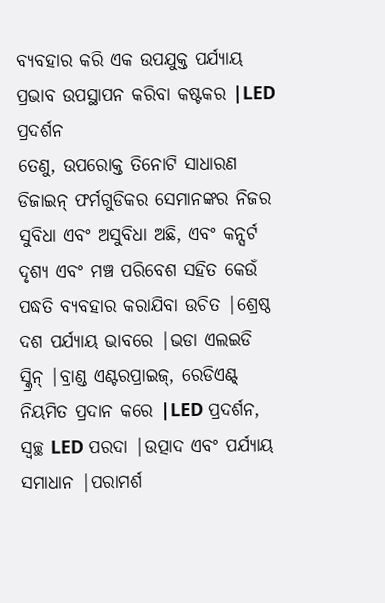ବ୍ୟବହାର କରି ଏକ ଉପଯୁକ୍ତ ପର୍ଯ୍ୟାୟ ପ୍ରଭାବ ଉପସ୍ଥାପନ କରିବା କଷ୍ଟକର |LED ପ୍ରଦର୍ଶନ
ତେଣୁ, ଉପରୋକ୍ତ ତିନୋଟି ସାଧାରଣ ଡିଜାଇନ୍ ଫର୍ମଗୁଡିକର ସେମାନଙ୍କର ନିଜର ସୁବିଧା ଏବଂ ଅସୁବିଧା ଅଛି, ଏବଂ କନ୍ସର୍ଟ ଦୃଶ୍ୟ ଏବଂ ମଞ୍ଚ ପରିବେଶ ସହିତ କେଉଁ ପଦ୍ଧତି ବ୍ୟବହାର କରାଯିବା ଉଚିତ |ଶ୍ରେଷ୍ଠ ଦଶ ପର୍ଯ୍ୟାୟ ଭାବରେ |ଭଡା ଏଲଇଡି ସ୍କ୍ରିନ୍ |ବ୍ରାଣ୍ଡ ଏଣ୍ଟରପ୍ରାଇଜ୍, ରେଡିଏଣ୍ଟ୍ ନିୟମିତ ପ୍ରଦାନ କରେ |LED ପ୍ରଦର୍ଶନ, ସ୍ୱଚ୍ଛ LED ପରଦା |ଉତ୍ପାଦ ଏବଂ ପର୍ଯ୍ୟାୟ ସମାଧାନ |ପରାମର୍ଶ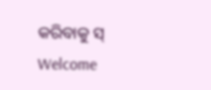କରିବାକୁ ସ୍ Welcome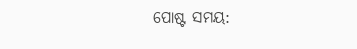ପୋଷ୍ଟ ସମୟ: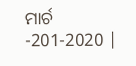ମାର୍ଚ -201-2020 |